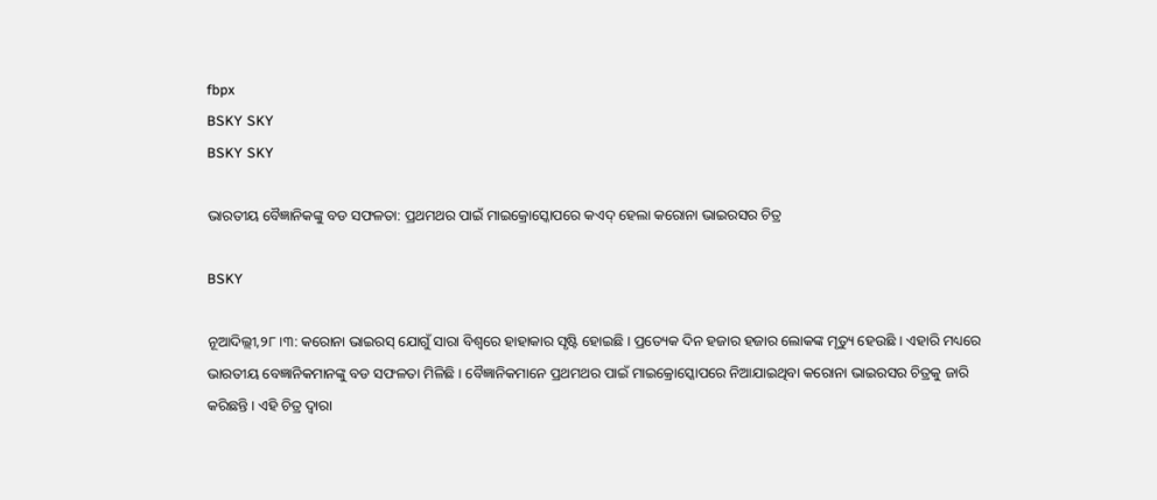fbpx
BSKY SKY
BSKY SKY

ଭାରତୀୟ ବୈଜ୍ଞାନିକଙ୍କୁ ବଡ ସଫଳତା: ପ୍ରଥମଥର ପାଇଁ ମାଇକ୍ରୋସ୍କୋପରେ କଏଦ୍ ହେଲା କରୋନା ଭାଇରସର ଚିତ୍ର

BSKY

ନୂଆଦିଲ୍ଲୀ,୨୮ ।୩: କରୋନା ଭାଇରସ୍ ଯୋଗୁଁ ସାରା ବିଶ୍ୱରେ ହାହାକାର ସୃଷ୍ଟି ହୋଇଛି । ପ୍ରତ୍ୟେକ ଦିନ ହଜାର ହଜାର ଲୋକଙ୍କ ମୃତ୍ୟୁ ହେଉଛି । ଏହାରି ମଧ୍ୟରେ ଭାରତୀୟ ବେଜ୍ଞାନିକମାନଙ୍କୁ ବଡ ସଫଳତା ମିଳିଛି । ବୈଜ୍ଞାନିକମାନେ ପ୍ରଥମଥର ପାଇଁ ମାଇକ୍ରୋସ୍କୋପରେ ନିଆଯାଇଥିବା କରୋନା ଭାଇରସର ଚିତ୍ରକୁ ଜାରି କରିଛନ୍ତି । ଏହି ଚିତ୍ର ଦ୍ୱାରା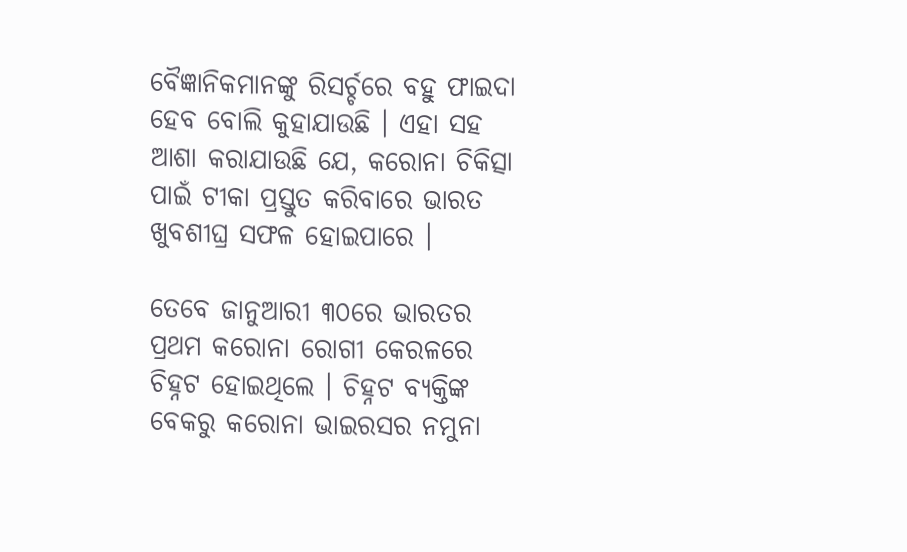ବୈଜ୍ଞାନିକମାନଙ୍କୁ ରିସର୍ଚ୍ଚରେ ବହୁ ଫାଇଦା ହେବ ବୋଲି କୁହାଯାଉଛି । ଏହା ସହ ଆଶା କରାଯାଉଛି ଯେ, କରୋନା ଚିକିତ୍ସା ପାଇଁ ଟୀକା ପ୍ରସ୍ତୁତ କରିବାରେ ଭାରତ ଖୁବଶୀଘ୍ର ସଫଳ ହୋଇପାରେ ।

ତେବେ ଜାନୁଆରୀ ୩୦ରେ ଭାରତର ପ୍ରଥମ କରୋନା ରୋଗୀ କେରଳରେ ଚିହ୍ନଟ ହୋଇଥିଲେ । ଚିହ୍ନଟ ବ୍ୟକ୍ତିଙ୍କ ବେକରୁ କରୋନା ଭାଇରସର ନମୁନା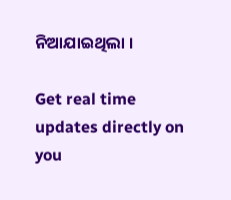ନିଆଯାଇଥିଲା ।

Get real time updates directly on you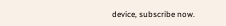device, subscribe now.